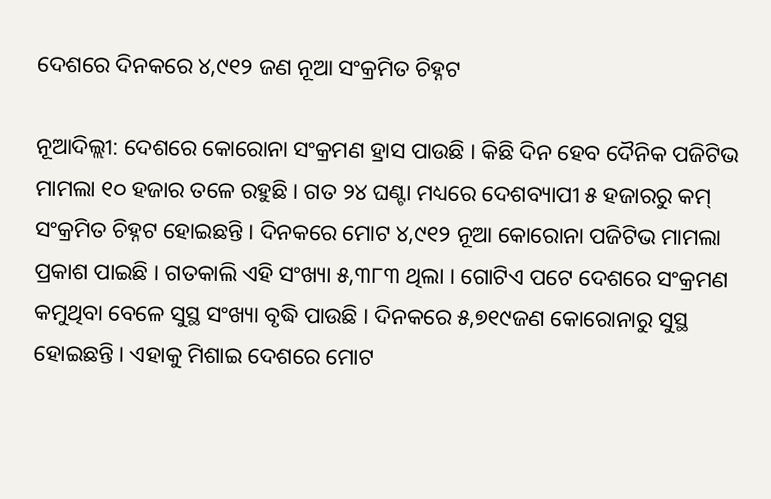ଦେଶରେ ଦିନକରେ ୪,୯୧୨ ଜଣ ନୂଆ ସଂକ୍ରମିତ ଚିହ୍ନଟ

ନୂଆଦିଲ୍ଲୀ: ଦେଶରେ କୋରୋନା ସଂକ୍ରମଣ ହ୍ରାସ ପାଉଛି । କିଛି ଦିନ ହେବ ଦୈନିକ ପଜିଟିଭ ମାମଲା ୧୦ ହଜାର ତଳେ ରହୁଛି । ଗତ ୨୪ ଘଣ୍ଟା ମଧ୍ୟରେ ଦେଶବ୍ୟାପୀ ୫ ହଜାରରୁ କମ୍ ସଂକ୍ରମିତ ଚିହ୍ନଟ ହୋଇଛନ୍ତି । ଦିନକରେ ମୋଟ ୪,୯୧୨ ନୂଆ କୋରୋନା ପଜିଟିଭ ମାମଲା ପ୍ରକାଶ ପାଇଛି । ଗତକାଲି ଏହି ସଂଖ୍ୟା ୫,୩୮୩ ଥିଲା । ଗୋଟିଏ ପଟେ ଦେଶରେ ସଂକ୍ରମଣ କମୁଥିବା ବେଳେ ସୁସ୍ଥ ସଂଖ୍ୟା ବୃଦ୍ଧି ପାଉଛି । ଦିନକରେ ୫,୭୧୯ଜଣ କୋରୋନାରୁ ସୁସ୍ଥ ହୋଇଛନ୍ତି । ଏହାକୁ ମିଶାଇ ଦେଶରେ ମୋଟ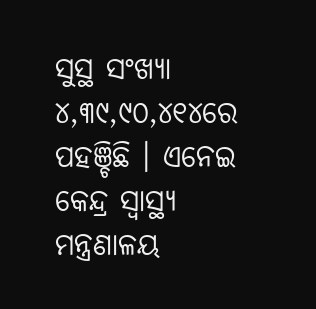ସୁସ୍ଥ ସଂଖ୍ୟା ୪,୩୯,୯୦,୪୧୪ରେ ପହଞ୍ଚିଛି । ଏନେଇ କେନ୍ଦ୍ର ସ୍ବାସ୍ଥ୍ୟ ମନ୍ତ୍ରଣାଳୟ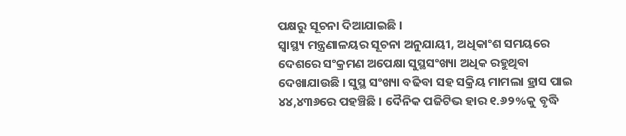ପକ୍ଷରୁ ସୂଚନା ଦିଆଯାଇଛି ।
ସ୍ବାସ୍ଥ୍ୟ ମନ୍ତ୍ରଣାଳୟର ସୂଚନା ଅନୁଯାୟୀ, ଅଧିକାଂଶ ସମୟରେ ଦେଶରେ ସଂକ୍ରମଣ ଅପେକ୍ଷା ସୁସ୍ଥସଂଖ୍ୟା ଅଧିକ ରହୁଥିବା ଦେଖାଯାଉଛି । ସୁସ୍ଥ ସଂଖ୍ୟା ବଢିବା ସହ ସକ୍ରିୟ ମାମଲା ହ୍ରାସ ପାଇ ୪୪,୪୩୬ରେ ପହଞ୍ଚିଛି । ଦୈନିକ ପଜିଟିଭ ହାର ୧.୬୨%କୁ ବୃଦ୍ଧି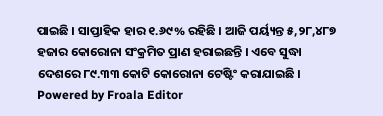ପାଇଛି । ସାପ୍ତାହିକ ହାର ୧.୬୯% ରହିଛି । ଆଜି ପର୍ୟ୍ୟନ୍ତ ୫,୨୮,୪୮୭ ହଜାର କୋରୋନା ସଂକ୍ରମିତ ପ୍ରାଣ ହରାଇଛନ୍ତି । ଏବେ ସୁଦ୍ଧା ଦେଶରେ ୮୯.୩୩ କୋଟି କୋରୋନା ଟେଷ୍ଟିଂ କରାଯାଇଛି ।
Powered by Froala Editor